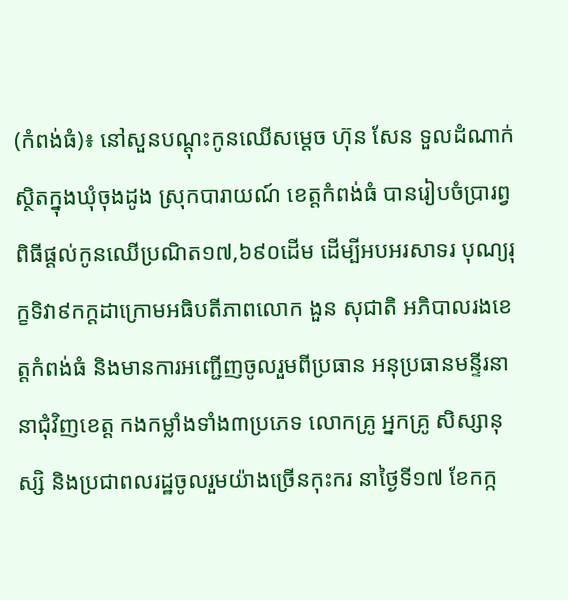(កំពង់ធំ)៖ នៅសួនបណ្តុះកូនឈើសម្តេច ហ៊ុន សែន ទួលដំណាក់ស្ថិតក្នុងឃុំចុងដូង ស្រុកបារាយណ៍ ខេត្តកំពង់ធំ បានរៀបចំប្រារព្វពិធីផ្តល់កូនឈើប្រណិត១៧,៦៩០ដើម ដើម្បីអបអរសាទរ បុណ្យរុក្ខទិវា៩កក្តដាក្រោមអធិបតីភាពលោក ងួន សុជាតិ អភិបាលរងខេត្តកំពង់ធំ និងមានការអញ្ជើញចូលរួមពីប្រធាន អនុប្រធានមន្ទីរនានាជុំវិញខេត្ត កងកម្លាំងទាំង៣ប្រភេទ លោកគ្រូ អ្នកគ្រូ សិស្សានុស្សិ និងប្រជាពលរដ្ឋចូលរួមយ៉ាងច្រើនកុះករ នាថ្ងៃទី១៧ ខែកក្ក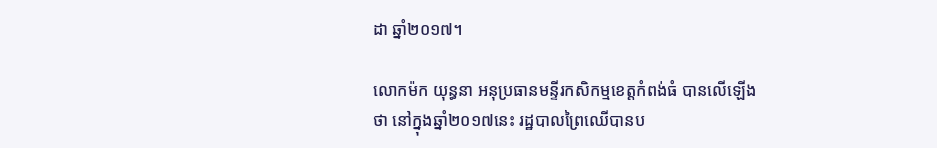ដា ឆ្នាំ២០១៧។

លោកម៉ក យុន្ធនា អនុប្រធានមន្ទីរកសិកម្មខេត្តកំពង់ធំ បានលើឡើងថា នៅក្នុងឆ្នាំ២០១៧នេះ រដ្ឋបាលព្រៃឈើបានប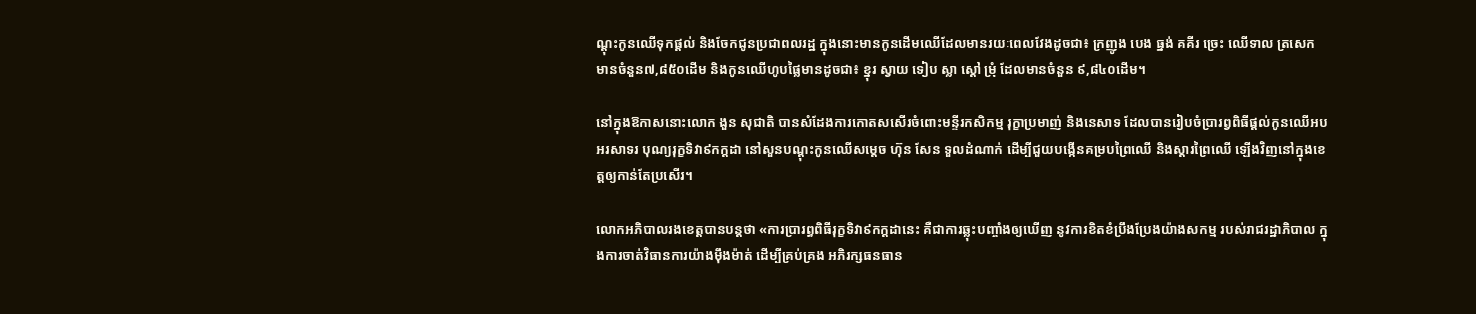ណ្តុះកូនឈើទុកផ្តល់ និងចែកជូនប្រជាពលរដ្ឋ ក្នុងនោះមានកូនដើមឈើដែលមានរយៈពេលវែងដូចជា៖ ក្រញូង បេង ធ្នង់ គគីរ ច្រេះ ឈើទាល ត្រសេក មានចំនួន៧,៨៥០ដើម និងកូនឈើហូបផ្លៃមានដូចជា៖ ខ្នុរ ស្វាយ ទៀប ស្លា ស្តៅ ម្រុំ ដែលមានចំនួន ៩,៨៤០ដើម។

នៅក្នុងឱកាសនោះលោក ងួន សុជាតិ បានសំដែងការកោតសសើរចំពោះមន្ទីរកសិកម្ម រុក្ខាប្រមាញ់ និងនេសាទ ដែលបានរៀបចំប្រារព្វពិធីផ្តល់កូនឈើអបអរសាទរ បុណ្យរុក្ខទិវា៩កក្តដា នៅសួនបណ្តុះកូនឈើសម្តេច ហ៊ុន សែន ទួលដំណាក់ ដើម្បីជួយបង្កើនគម្របព្រៃឈើ និងស្តារព្រៃឈើ ឡើងវិញនៅក្នុងខេត្តឲ្យកាន់តែប្រសើរ។

លោកអភិបាលរងខេត្តបានបន្តថា «ការប្រារព្ធពិធីរុក្ខទិវា៩កក្តដានេះ គឺជាការឆ្លុះបញ្ចាំងឲ្យឃើញ នូវការខិតខំប្រឹងប្រែងយ៉ាងសកម្ម របស់រាជរដ្ឋាភិបាល ក្នុងការចាត់វិធានការយ៉ាងម៉ឹងម៉ាត់ ដើម្បីគ្រប់គ្រង អភិរក្សធនធាន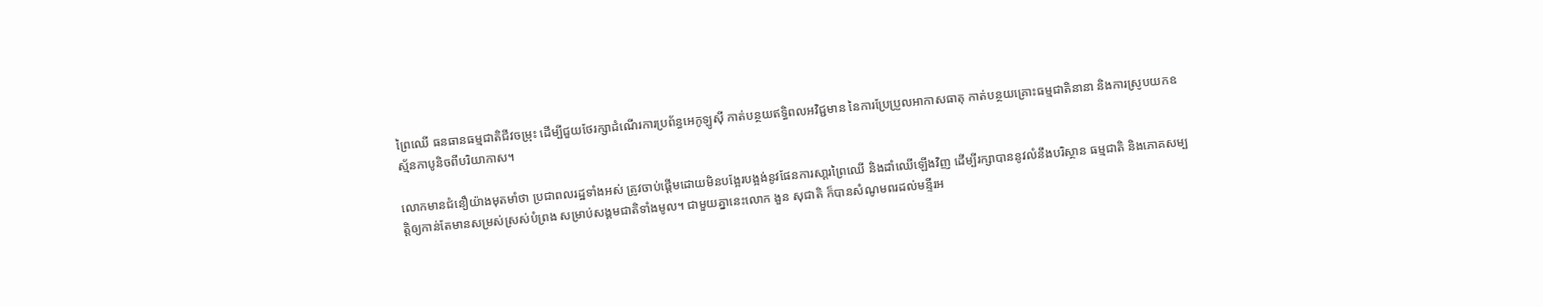ព្រៃឈើ ធនធានធម្មជាតិជីវចម្រុះ ដើម្បីជួយថែរក្សាដំណើរការប្រព័ន្ធអេកូឡូស៊ី កាត់បន្ថយឥទ្ធិពលអវិជ្ជមាន នៃការប្រែប្រួលអាកាសធាតុ កាត់បន្ថយគ្រោះធម្មជាតិនានា និងការស្រូបយកឧស្ម័នកាបូនិចពីបរិយាកាស។

លោកមានជំនឿយ៉ាងមុតមាំថា ប្រជាពលរដ្ឋទាំងអស់ ត្រូវចាប់ផ្ដើមដោយមិនបង្អែរបង្អង់នូវផែនការសា្ដរព្រៃឈើ និងដាំឈើឡើងវិញ ដើម្បីរក្សាបាននូវលំនឹងបរិស្ថាន ធម្មជាតិ និងភោគសម្បត្ដិឲ្យកាន់តែមានសម្រស់ស្រស់បំព្រង សម្រាប់សង្គមជាតិទាំងមូល។ ជាមួយគ្នានេះលោក ងួន សុជាតិ ក៏បានសំណូមពរដល់មន្ទីរអ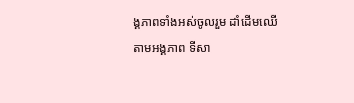ង្គភាពទាំងអស់ចូលរួម ដាំដើមឈើតាមអង្គភាព ទីសា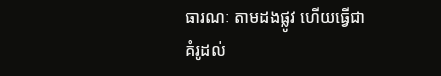ធារណៈ តាមដងផ្លូវ ហើយធ្វើជាគំរូដល់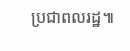ប្រជាពលរដ្ឋ៕